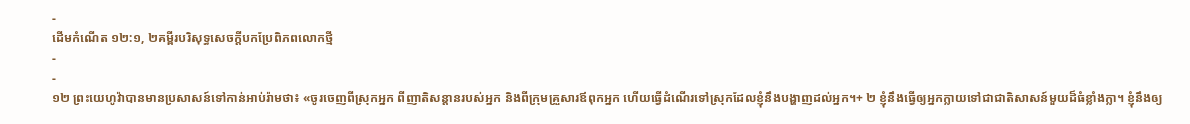-
ដើមកំណើត ១២:១, ២គម្ពីរបរិសុទ្ធសេចក្ដីបកប្រែពិភពលោកថ្មី
-
-
១២ ព្រះយេហូវ៉ាបានមានប្រសាសន៍ទៅកាន់អាប់រ៉ាមថា៖ «ចូរចេញពីស្រុកអ្នក ពីញាតិសន្ដានរបស់អ្នក និងពីក្រុមគ្រួសារឪពុកអ្នក ហើយធ្វើដំណើរទៅស្រុកដែលខ្ញុំនឹងបង្ហាញដល់អ្នក។+ ២ ខ្ញុំនឹងធ្វើឲ្យអ្នកក្លាយទៅជាជាតិសាសន៍មួយដ៏ធំខ្លាំងក្លា។ ខ្ញុំនឹងឲ្យ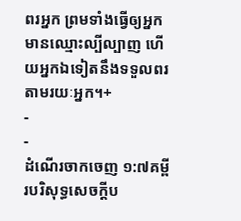ពរអ្នក ព្រមទាំងធ្វើឲ្យអ្នកមានឈ្មោះល្បីល្បាញ ហើយអ្នកឯទៀតនឹងទទួលពរតាមរយៈអ្នក។+
-
-
ដំណើរចាកចេញ ១:៧គម្ពីរបរិសុទ្ធសេចក្ដីប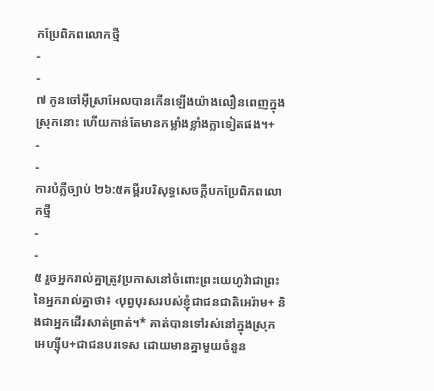កប្រែពិភពលោកថ្មី
-
-
៧ កូនចៅអ៊ីស្រាអែលបានកើនឡើងយ៉ាងលឿនពេញក្នុងស្រុកនោះ ហើយកាន់តែមានកម្លាំងខ្លាំងក្លាទៀតផង។+
-
-
ការបំភ្លឺច្បាប់ ២៦:៥គម្ពីរបរិសុទ្ធសេចក្ដីបកប្រែពិភពលោកថ្មី
-
-
៥ រួចអ្នករាល់គ្នាត្រូវប្រកាសនៅចំពោះព្រះយេហូវ៉ាជាព្រះនៃអ្នករាល់គ្នាថា៖ ‹បុព្វបុរសរបស់ខ្ញុំជាជនជាតិអេរ៉ាម+ និងជាអ្នកដើរសាត់ព្រាត់។* គាត់បានទៅរស់នៅក្នុងស្រុកអេហ្ស៊ីប+ជាជនបរទេស ដោយមានគ្នាមួយចំនួន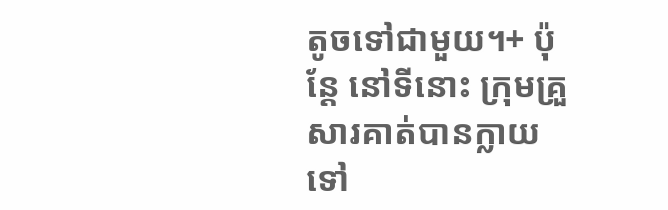តូចទៅជាមួយ។+ ប៉ុន្តែ នៅទីនោះ ក្រុមគ្រួសារគាត់បានក្លាយទៅ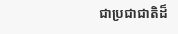ជាប្រជាជាតិដ៏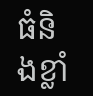ធំនិងខ្លាំ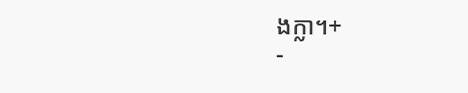ងក្លា។+
-